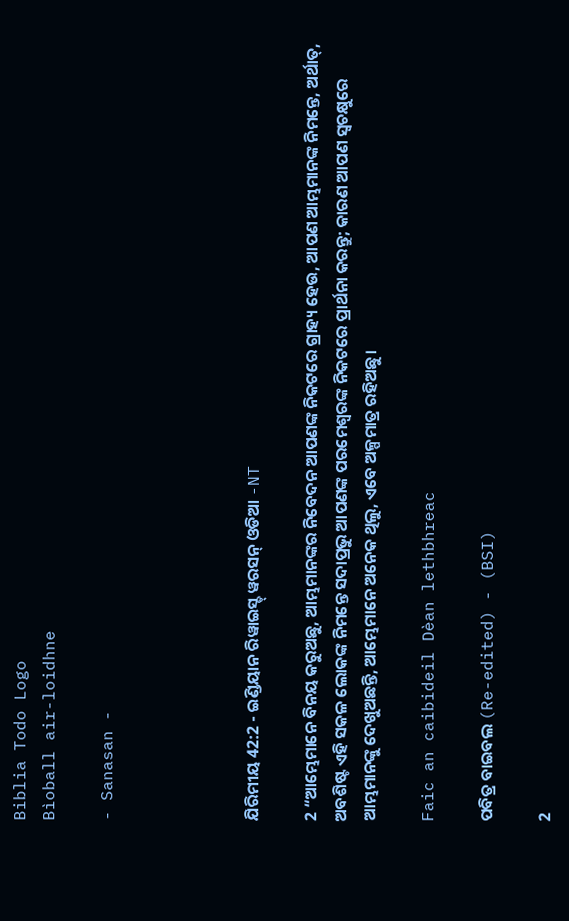Biblia Todo Logo
Bìoball air-loidhne

- Sanasan -




ଯିରିମୀୟ 42:2 - ଇଣ୍ଡିୟାନ ରିୱାଇସ୍ଡ୍ ୱରସନ୍ ଓଡିଆ -NT

2 “ଆମ୍ଭେମାନେ ବିନୟ କରୁଅଛୁ, ଆମ୍ଭମାନଙ୍କର ନିବେଦନ ଆପଣଙ୍କ ନିକଟରେ ଗ୍ରାହ୍ୟ ହେଉ, ଆପଣ ଆମ୍ଭମାନଙ୍କ ନିମନ୍ତେ, ଅର୍ଥାତ୍‍, ଅବଶିଷ୍ଟ ଏହି ସକଳ ଲୋକଙ୍କ ନିମନ୍ତେ ସଦାପ୍ରଭୁ ଆପଣଙ୍କ ପରମେଶ୍ୱରଙ୍କ ନିକଟରେ ପ୍ରାର୍ଥନା କରନ୍ତୁ; କାରଣ ଆପଣ ସ୍ୱଚକ୍ଷୁରେ ଆମ୍ଭମାନଙ୍କୁ ଦେଖୁଅଛନ୍ତି, ଆମ୍ଭେମାନେ ଅନେକ ଥିଲୁ, ଏବେ ଅଳ୍ପମାତ୍ର ରହିଅଛୁ।

Faic an caibideil Dèan lethbhreac

ପବିତ୍ର ବାଇବଲ (Re-edited) - (BSI)

2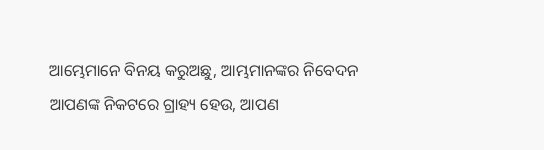ଆମ୍ଭେମାନେ ବିନୟ କରୁଅଛୁ, ଆମ୍ଭମାନଙ୍କର ନିବେଦନ ଆପଣଙ୍କ ନିକଟରେ ଗ୍ରାହ୍ୟ ହେଉ, ଆପଣ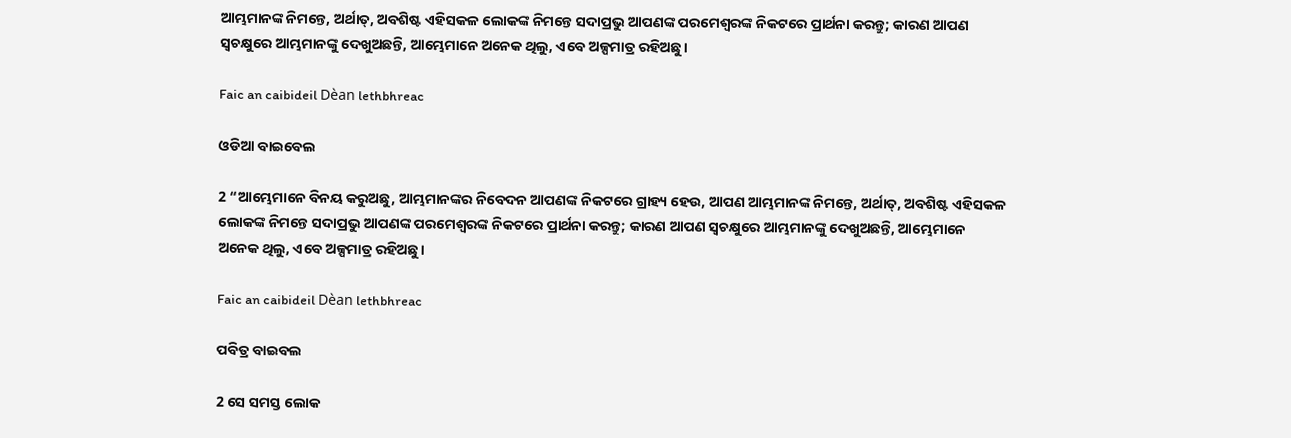ଆମ୍ଭମାନଙ୍କ ନିମନ୍ତେ, ଅର୍ଥାତ୍, ଅବଶିଷ୍ଟ ଏହିସକଳ ଲୋକଙ୍କ ନିମନ୍ତେ ସଦାପ୍ରଭୁ ଆପଣଙ୍କ ପରମେଶ୍ଵରଙ୍କ ନିକଟରେ ପ୍ରାର୍ଥନା କରନ୍ତୁ; କାରଣ ଆପଣ ସ୍ଵଚକ୍ଷୁରେ ଆମ୍ଭମାନଙ୍କୁ ଦେଖୁଅଛନ୍ତି, ଆମ୍ଭେମାନେ ଅନେକ ଥିଲୁ, ଏବେ ଅଳ୍ପମାତ୍ର ରହିଅଛୁ।

Faic an caibideil Dèan lethbhreac

ଓଡିଆ ବାଇବେଲ

2 “ଆମ୍ଭେମାନେ ବିନୟ କରୁଅଛୁ, ଆମ୍ଭମାନଙ୍କର ନିବେଦନ ଆପଣଙ୍କ ନିକଟରେ ଗ୍ରାହ୍ୟ ହେଉ, ଆପଣ ଆମ୍ଭମାନଙ୍କ ନିମନ୍ତେ, ଅର୍ଥାତ୍‍, ଅବଶିଷ୍ଟ ଏହିସକଳ ଲୋକଙ୍କ ନିମନ୍ତେ ସଦାପ୍ରଭୁ ଆପଣଙ୍କ ପରମେଶ୍ୱରଙ୍କ ନିକଟରେ ପ୍ରାର୍ଥନା କରନ୍ତୁ; କାରଣ ଆପଣ ସ୍ୱଚକ୍ଷୁରେ ଆମ୍ଭମାନଙ୍କୁ ଦେଖୁଅଛନ୍ତି, ଆମ୍ଭେମାନେ ଅନେକ ଥିଲୁ, ଏବେ ଅଳ୍ପମାତ୍ର ରହିଅଛୁ।

Faic an caibideil Dèan lethbhreac

ପବିତ୍ର ବାଇବଲ

2 ସେ ସମସ୍ତ ଲୋକ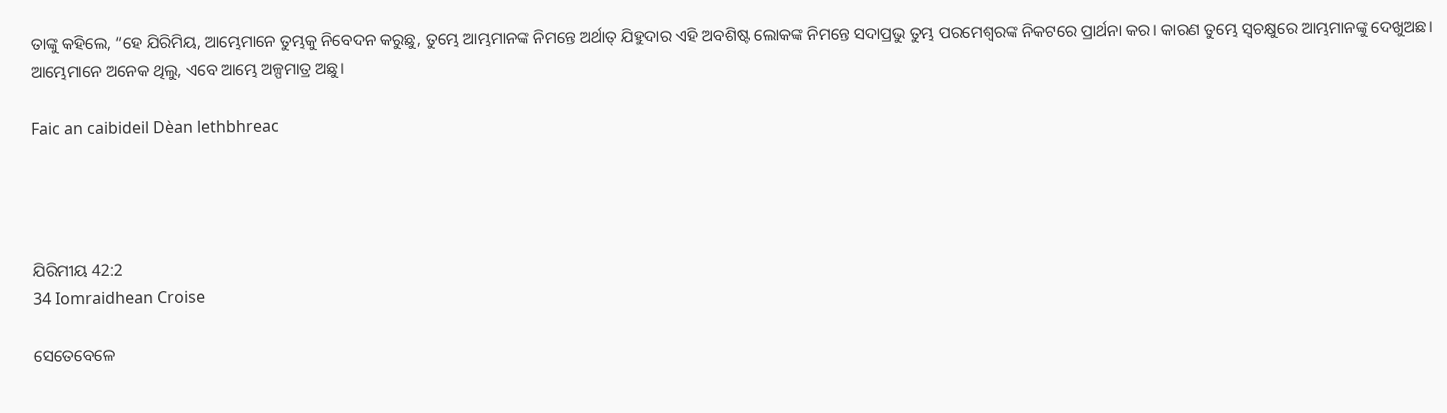ତାଙ୍କୁ କହିଲେ, “ହେ ଯିରିମିୟ, ଆମ୍ଭେମାନେ ତୁମ୍ଭକୁ ନିବେଦନ କରୁଛୁ, ତୁମ୍ଭେ ଆମ୍ଭମାନଙ୍କ ନିମନ୍ତେ ଅର୍ଥାତ୍ ଯିହୁଦାର ଏହି ଅବଶିଷ୍ଟ ଲୋକଙ୍କ ନିମନ୍ତେ ସଦାପ୍ରଭୁ ତୁମ୍ଭ ପରମେଶ୍ୱରଙ୍କ ନିକଟରେ ପ୍ରାର୍ଥନା କର। କାରଣ ତୁମ୍ଭେ ସ୍ୱଚକ୍ଷୁରେ ଆମ୍ଭମାନଙ୍କୁ ଦେଖୁଅଛ। ଆମ୍ଭେମାନେ ଅନେକ ଥିଲୁ, ଏବେ ଆମ୍ଭେ ଅଳ୍ପମାତ୍ର ଅଛୁ।

Faic an caibideil Dèan lethbhreac




ଯିରିମୀୟ 42:2
34 Iomraidhean Croise

ସେତେବେଳେ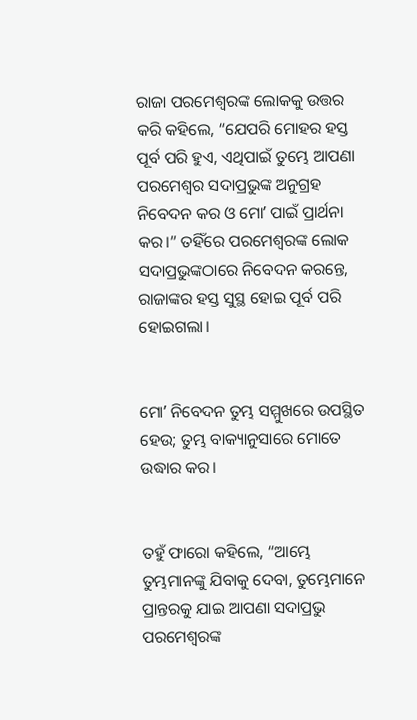ରାଜା ପରମେଶ୍ୱରଙ୍କ ଲୋକକୁ ଉତ୍ତର କରି କହିଲେ, “ଯେପରି ମୋହର ହସ୍ତ ପୂର୍ବ ପରି ହୁଏ, ଏଥିପାଇଁ ତୁମ୍ଭେ ଆପଣା ପରମେଶ୍ୱର ସଦାପ୍ରଭୁଙ୍କ ଅନୁଗ୍ରହ ନିବେଦନ କର ଓ ମୋʼ ପାଇଁ ପ୍ରାର୍ଥନା କର।” ତହିଁରେ ପରମେଶ୍ୱରଙ୍କ ଲୋକ ସଦାପ୍ରଭୁଙ୍କଠାରେ ନିବେଦନ କରନ୍ତେ, ରାଜାଙ୍କର ହସ୍ତ ସୁସ୍ଥ ହୋଇ ପୂର୍ବ ପରି ହୋଇଗଲା।


ମୋʼ ନିବେଦନ ତୁମ୍ଭ ସମ୍ମୁଖରେ ଉପସ୍ଥିତ ହେଉ; ତୁମ୍ଭ ବାକ୍ୟାନୁସାରେ ମୋତେ ଉଦ୍ଧାର କର।


ତହୁଁ ଫାରୋ କହିଲେ, “ଆମ୍ଭେ ତୁମ୍ଭମାନଙ୍କୁ ଯିବାକୁ ଦେବା, ତୁମ୍ଭେମାନେ ପ୍ରାନ୍ତରକୁ ଯାଇ ଆପଣା ସଦାପ୍ରଭୁ ପରମେଶ୍ୱରଙ୍କ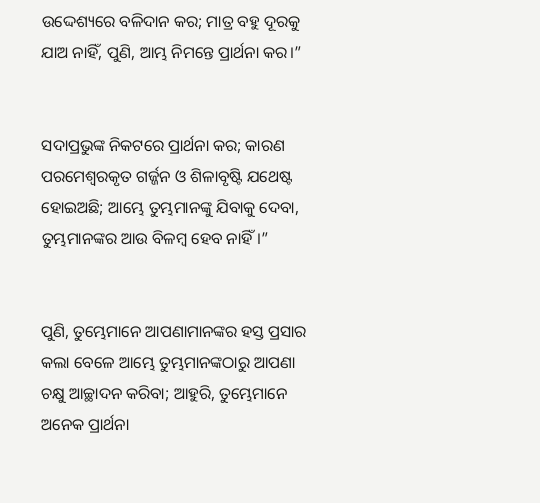ଉଦ୍ଦେଶ୍ୟରେ ବଳିଦାନ କର; ମାତ୍ର ବହୁ ଦୂରକୁ ଯାଅ ନାହିଁ, ପୁଣି, ଆମ୍ଭ ନିମନ୍ତେ ପ୍ରାର୍ଥନା କର।”


ସଦାପ୍ରଭୁଙ୍କ ନିକଟରେ ପ୍ରାର୍ଥନା କର; କାରଣ ପରମେଶ୍ୱରକୃତ ଗର୍ଜ୍ଜନ ଓ ଶିଳାବୃଷ୍ଟି ଯଥେଷ୍ଟ ହୋଇଅଛି; ଆମ୍ଭେ ତୁମ୍ଭମାନଙ୍କୁ ଯିବାକୁ ଦେବା, ତୁମ୍ଭମାନଙ୍କର ଆଉ ବିଳମ୍ବ ହେବ ନାହିଁ।”


ପୁଣି, ତୁମ୍ଭେମାନେ ଆପଣାମାନଙ୍କର ହସ୍ତ ପ୍ରସାର କଲା ବେଳେ ଆମ୍ଭେ ତୁମ୍ଭମାନଙ୍କଠାରୁ ଆପଣା ଚକ୍ଷୁ ଆଚ୍ଛାଦନ କରିବା; ଆହୁରି, ତୁମ୍ଭେମାନେ ଅନେକ ପ୍ରାର୍ଥନା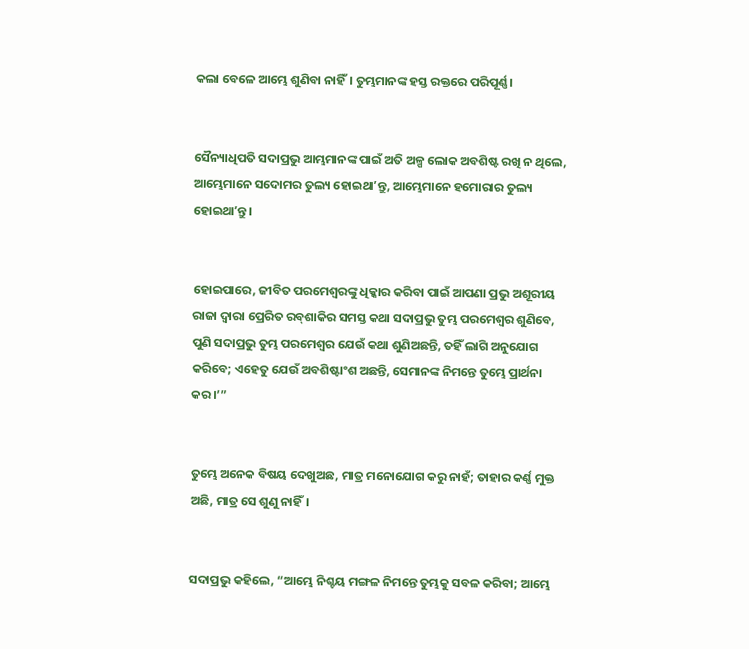କଲା ବେଳେ ଆମ୍ଭେ ଶୁଣିବା ନାହିଁ। ତୁମ୍ଭମାନଙ୍କ ହସ୍ତ ରକ୍ତରେ ପରିପୂର୍ଣ୍ଣ।


ସୈନ୍ୟାଧିପତି ସଦାପ୍ରଭୁ ଆମ୍ଭମାନଙ୍କ ପାଇଁ ଅତି ଅଳ୍ପ ଲୋକ ଅବଶିଷ୍ଟ ରଖି ନ ଥିଲେ, ଆମ୍ଭେମାନେ ସଦୋମର ତୁଲ୍ୟ ହୋଇଥାʼନ୍ତୁ, ଆମ୍ଭେମାନେ ହମୋରାର ତୁଲ୍ୟ ହୋଇଥାʼନ୍ତୁ।


ହୋଇପାରେ, ଜୀବିତ ପରମେଶ୍ୱରଙ୍କୁ ଧିକ୍କାର କରିବା ପାଇଁ ଆପଣା ପ୍ରଭୁ ଅଶୂରୀୟ ରାଜା ଦ୍ୱାରା ପ୍ରେରିତ ରବ୍‍ଶାକିର ସମସ୍ତ କଥା ସଦାପ୍ରଭୁ ତୁମ୍ଭ ପରମେଶ୍ୱର ଶୁଣିବେ, ପୁଣି ସଦାପ୍ରଭୁ ତୁମ୍ଭ ପରମେଶ୍ୱର ଯେଉଁ କଥା ଶୁଣିଅଛନ୍ତି, ତହିଁ ଲାଗି ଅନୁଯୋଗ କରିବେ; ଏହେତୁ ଯେଉଁ ଅବଶିଷ୍ଟାଂଶ ଅଛନ୍ତି, ସେମାନଙ୍କ ନିମନ୍ତେ ତୁମ୍ଭେ ପ୍ରାର୍ଥନା କର।’”


ତୁମ୍ଭେ ଅନେକ ବିଷୟ ଦେଖୁଅଛ, ମାତ୍ର ମନୋଯୋଗ କରୁ ନାହଁ; ତାହାର କର୍ଣ୍ଣ ମୁକ୍ତ ଅଛି, ମାତ୍ର ସେ ଶୁଣୁ ନାହିଁ।


ସଦାପ୍ରଭୁ କହିଲେ, “ଆମ୍ଭେ ନିଶ୍ଚୟ ମଙ୍ଗଳ ନିମନ୍ତେ ତୁମ୍ଭକୁ ସବଳ କରିବା; ଆମ୍ଭେ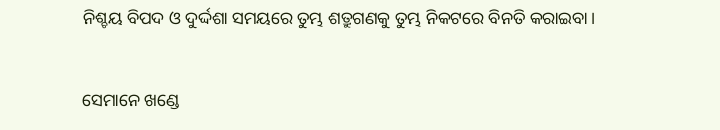ନିଶ୍ଚୟ ବିପଦ ଓ ଦୁର୍ଦ୍ଦଶା ସମୟରେ ତୁମ୍ଭ ଶତ୍ରୁଗଣକୁ ତୁମ୍ଭ ନିକଟରେ ବିନତି କରାଇବା।


ସେମାନେ ଖଣ୍ଡେ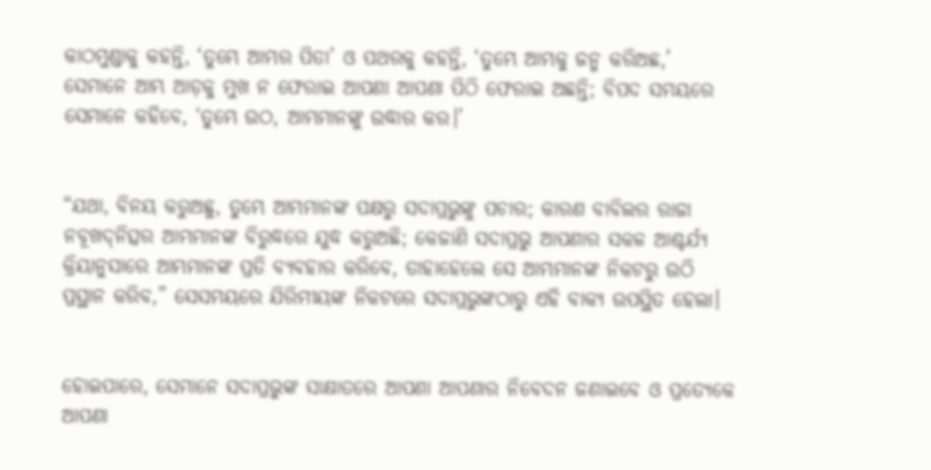କାଠମୁଣ୍ଡାକୁ କହନ୍ତି, ‘ତୁମ୍ଭେ ଆମ୍ଭର ପିତା’ ଓ ପଥରକୁ କହନ୍ତି, ‘ତୁମ୍ଭେ ଆମ୍ଭକୁ ଜନ୍ମ କରିଅଛ,’ ସେମାନେ ଆମ୍ଭ ଆଡ଼କୁ ମୁଖ ନ ଫେରାଇ ଆପଣା ଆପଣା ପିଠି ଫେରାଇ ଅଛନ୍ତି; ବିପଦ ସମୟରେ ସେମାନେ କହିବେ, ‘ତୁମ୍ଭେ ଉଠ, ଆମ୍ଭମାନଙ୍କୁ ଉଦ୍ଧାର କର।’


“ଯଥା, ବିନୟ କରୁଅଛୁ, ତୁମ୍ଭେ ଆମ୍ଭମାନଙ୍କ ପକ୍ଷରୁ ସଦାପ୍ରଭୁଙ୍କୁ ପଚାର; କାରଣ ବାବିଲର ରାଜା ନବୂଖଦ୍‍ନିତ୍ସର ଆମ୍ଭମାନଙ୍କ ବିରୁଦ୍ଧରେ ଯୁଦ୍ଧ କରୁଅଛି; କେଜାଣି ସଦାପ୍ରଭୁ ଆପଣାର ସକଳ ଆଶ୍ଚର୍ଯ୍ୟ କ୍ରିୟାନୁସାରେ ଆମ୍ଭମାନଙ୍କ ପ୍ରତି ବ୍ୟବହାର କରିବେ, ତାହାହେଲେ ସେ ଆମ୍ଭମାନଙ୍କ ନିକଟରୁ ଉଠି ପ୍ରସ୍ଥାନ କରିବ,” ସେସମୟରେ ଯିରିମୀୟଙ୍କ ନିକଟରେ ସଦାପ୍ରଭୁଙ୍କଠାରୁ ଏହି ବାକ୍ୟ ଉପସ୍ଥିତ ହେଲା।


ହୋଇପାରେ, ସେମାନେ ସଦାପ୍ରଭୁଙ୍କ ସାକ୍ଷାତରେ ଆପଣା ଆପଣାର ନିବେଦନ ଜଣାଇବେ ଓ ପ୍ରତ୍ୟେକେ ଆପଣା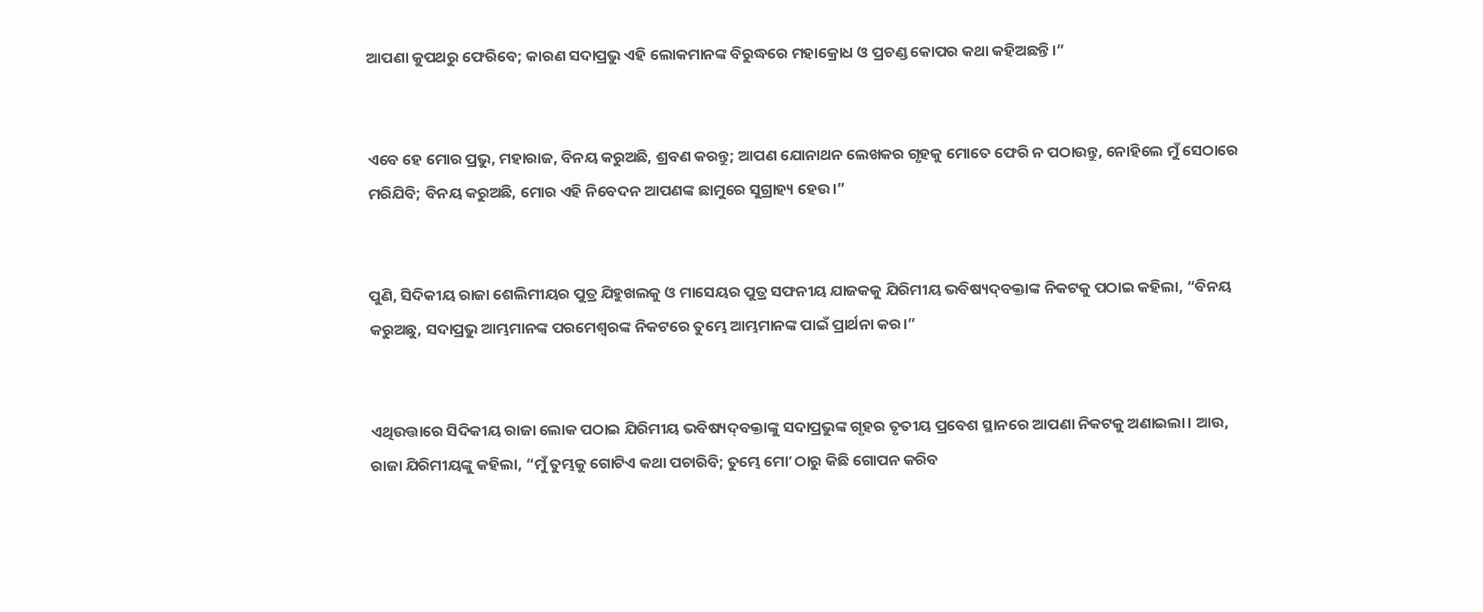ଆପଣା କୁପଥରୁ ଫେରିବେ; କାରଣ ସଦାପ୍ରଭୁ ଏହି ଲୋକମାନଙ୍କ ବିରୁଦ୍ଧରେ ମହାକ୍ରୋଧ ଓ ପ୍ରଚଣ୍ଡ କୋପର କଥା କହିଅଛନ୍ତି।”


ଏବେ ହେ ମୋର ପ୍ରଭୁ, ମହାରାଜ, ବିନୟ କରୁଅଛି, ଶ୍ରବଣ କରନ୍ତୁ; ଆପଣ ଯୋନାଥନ ଲେଖକର ଗୃହକୁ ମୋତେ ଫେରି ନ ପଠାଉନ୍ତୁ, ନୋହିଲେ ମୁଁ ସେଠାରେ ମରିଯିବି; ବିନୟ କରୁଅଛି, ମୋର ଏହି ନିବେଦନ ଆପଣଙ୍କ ଛାମୁରେ ସୁଗ୍ରାହ୍ୟ ହେଉ।”


ପୁଣି, ସିଦିକୀୟ ରାଜା ଶେଲିମୀୟର ପୁତ୍ର ଯିହୁଖଲକୁ ଓ ମାସେୟର ପୁତ୍ର ସଫନୀୟ ଯାଜକକୁ ଯିରିମୀୟ ଭବିଷ୍ୟଦ୍‍ବକ୍ତାଙ୍କ ନିକଟକୁ ପଠାଇ କହିଲା, “ବିନୟ କରୁଅଛୁ, ସଦାପ୍ରଭୁ ଆମ୍ଭମାନଙ୍କ ପରମେଶ୍ୱରଙ୍କ ନିକଟରେ ତୁମ୍ଭେ ଆମ୍ଭମାନଙ୍କ ପାଇଁ ପ୍ରାର୍ଥନା କର।”


ଏଥିଉତ୍ତାରେ ସିଦିକୀୟ ରାଜା ଲୋକ ପଠାଇ ଯିରିମୀୟ ଭବିଷ୍ୟଦ୍‍ବକ୍ତାଙ୍କୁ ସଦାପ୍ରଭୁଙ୍କ ଗୃହର ତୃତୀୟ ପ୍ରବେଶ ସ୍ଥାନରେ ଆପଣା ନିକଟକୁ ଅଣାଇଲା। ଆଉ, ରାଜା ଯିରିମୀୟଙ୍କୁ କହିଲା, “ମୁଁ ତୁମ୍ଭକୁ ଗୋଟିଏ କଥା ପଚାରିବି; ତୁମ୍ଭେ ମୋʼ ଠାରୁ କିଛି ଗୋପନ କରିବ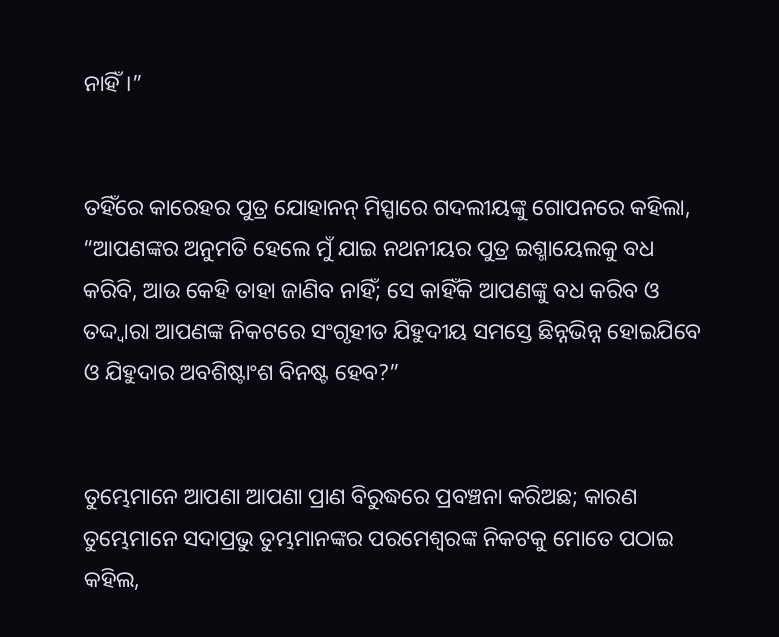ନାହିଁ।”


ତହିଁରେ କାରେହର ପୁତ୍ର ଯୋହାନନ୍‍ ମିସ୍ପାରେ ଗଦଲୀୟଙ୍କୁ ଗୋପନରେ କହିଲା, “ଆପଣଙ୍କର ଅନୁମତି ହେଲେ ମୁଁ ଯାଇ ନଥନୀୟର ପୁତ୍ର ଇଶ୍ମାୟେଲକୁ ବଧ କରିବି, ଆଉ କେହି ତାହା ଜାଣିବ ନାହିଁ; ସେ କାହିଁକି ଆପଣଙ୍କୁ ବଧ କରିବ ଓ ତଦ୍ଦ୍ୱାରା ଆପଣଙ୍କ ନିକଟରେ ସଂଗୃହୀତ ଯିହୁଦୀୟ ସମସ୍ତେ ଛିନ୍ନଭିନ୍ନ ହୋଇଯିବେ ଓ ଯିହୁଦାର ଅବଶିଷ୍ଟାଂଶ ବିନଷ୍ଟ ହେବ?”


ତୁମ୍ଭେମାନେ ଆପଣା ଆପଣା ପ୍ରାଣ ବିରୁଦ୍ଧରେ ପ୍ରବଞ୍ଚନା କରିଅଛ; କାରଣ ତୁମ୍ଭେମାନେ ସଦାପ୍ରଭୁ ତୁମ୍ଭମାନଙ୍କର ପରମେଶ୍ୱରଙ୍କ ନିକଟକୁ ମୋତେ ପଠାଇ କହିଲ,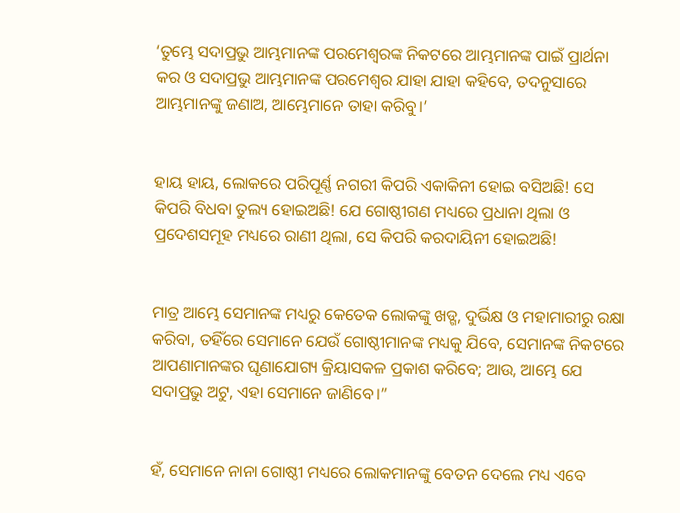‘ତୁମ୍ଭେ ସଦାପ୍ରଭୁ ଆମ୍ଭମାନଙ୍କ ପରମେଶ୍ୱରଙ୍କ ନିକଟରେ ଆମ୍ଭମାନଙ୍କ ପାଇଁ ପ୍ରାର୍ଥନା କର ଓ ସଦାପ୍ରଭୁ ଆମ୍ଭମାନଙ୍କ ପରମେଶ୍ୱର ଯାହା ଯାହା କହିବେ, ତଦନୁସାରେ ଆମ୍ଭମାନଙ୍କୁ ଜଣାଅ, ଆମ୍ଭେମାନେ ତାହା କରିବୁ।’


ହାୟ ହାୟ, ଲୋକରେ ପରିପୂର୍ଣ୍ଣ ନଗରୀ କିପରି ଏକାକିନୀ ହୋଇ ବସିଅଛି! ସେ କିପରି ବିଧବା ତୁଲ୍ୟ ହୋଇଅଛି! ଯେ ଗୋଷ୍ଠୀଗଣ ମଧ୍ୟରେ ପ୍ରଧାନା ଥିଲା ଓ ପ୍ରଦେଶସମୂହ ମଧ୍ୟରେ ରାଣୀ ଥିଲା, ସେ କିପରି କରଦାୟିନୀ ହୋଇଅଛି!


ମାତ୍ର ଆମ୍ଭେ ସେମାନଙ୍କ ମଧ୍ୟରୁ କେତେକ ଲୋକଙ୍କୁ ଖଡ୍ଗ, ଦୁର୍ଭିକ୍ଷ ଓ ମହାମାରୀରୁ ରକ୍ଷା କରିବା, ତହିଁରେ ସେମାନେ ଯେଉଁ ଗୋଷ୍ଠୀମାନଙ୍କ ମଧ୍ୟକୁ ଯିବେ, ସେମାନଙ୍କ ନିକଟରେ ଆପଣାମାନଙ୍କର ଘୃଣାଯୋଗ୍ୟ କ୍ରିୟାସକଳ ପ୍ରକାଶ କରିବେ; ଆଉ, ଆମ୍ଭେ ଯେ ସଦାପ୍ରଭୁ ଅଟୁ, ଏହା ସେମାନେ ଜାଣିବେ।”


ହଁ, ସେମାନେ ନାନା ଗୋଷ୍ଠୀ ମଧ୍ୟରେ ଲୋକମାନଙ୍କୁ ବେତନ ଦେଲେ ମଧ୍ୟ ଏବେ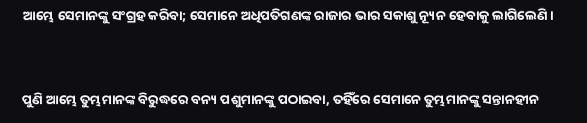ଆମ୍ଭେ ସେମାନଙ୍କୁ ସଂଗ୍ରହ କରିବା; ସେମାନେ ଅଧିପତିଗଣଙ୍କ ରାଜାର ଭାର ସକାଶୁ ନ୍ୟୂନ ହେବାକୁ ଲାଗିଲେଣି।


ପୁଣି ଆମ୍ଭେ ତୁମ୍ଭମାନଙ୍କ ବିରୁଦ୍ଧରେ ବନ୍ୟ ପଶୁମାନଙ୍କୁ ପଠାଇବା, ତହିଁରେ ସେମାନେ ତୁମ୍ଭମାନଙ୍କୁ ସନ୍ତାନହୀନ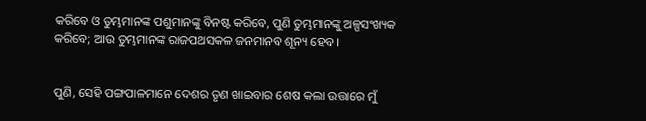କରିବେ ଓ ତୁମ୍ଭମାନଙ୍କ ପଶୁମାନଙ୍କୁ ବିନଷ୍ଟ କରିବେ, ପୁଣି ତୁମ୍ଭମାନଙ୍କୁ ଅଳ୍ପସଂଖ୍ୟକ କରିବେ; ଆଉ ତୁମ୍ଭମାନଙ୍କ ରାଜପଥସକଳ ଜନମାନବ ଶୂନ୍ୟ ହେବ।


ପୁଣି, ସେହି ପଙ୍ଗପାଳମାନେ ଦେଶର ତୃଣ ଖାଇବାର ଶେଷ କଲା ଉତ୍ତାରେ ମୁଁ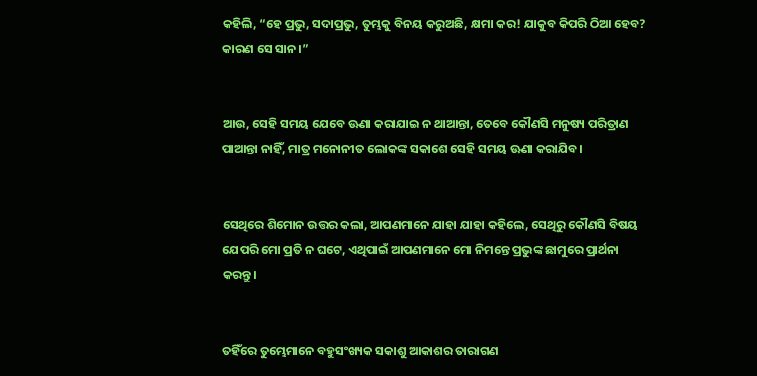କହିଲି, “ହେ ପ୍ରଭୁ, ସଦାପ୍ରଭୁ, ତୁମ୍ଭକୁ ବିନୟ କରୁଅଛି, କ୍ଷମା କର! ଯାକୁବ କିପରି ଠିଆ ହେବ? କାରଣ ସେ ସାନ।”


ଆଉ, ସେହି ସମୟ ଯେବେ ଊଣା କରାଯାଇ ନ ଥାଆନ୍ତା, ତେବେ କୌଣସି ମନୁଷ୍ୟ ପରିତ୍ରାଣ ପାଆନ୍ତା ନାହିଁ, ମାତ୍ର ମନୋନୀତ ଲୋକଙ୍କ ସକାଶେ ସେହି ସମୟ ଊଣା କରାଯିବ।


ସେଥିରେ ଶିମୋନ ଉତ୍ତର କଲା, ଆପଣମାନେ ଯାହା ଯାହା କହିଲେ, ସେଥିରୁ କୌଣସି ବିଷୟ ଯେପରି ମୋ ପ୍ରତି ନ ଘଟେ, ଏଥିପାଇଁ ଆପଣମାନେ ମୋ ନିମନ୍ତେ ପ୍ରଭୁଙ୍କ ଛାମୁରେ ପ୍ରାର୍ଥନା କରନ୍ତୁ।


ତହିଁରେ ତୁମ୍ଭେମାନେ ବହୁସଂଖ୍ୟକ ସକାଶୁ ଆକାଶର ତାରାଗଣ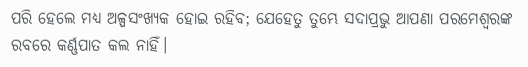ପରି ହେଲେ ମଧ୍ୟ ଅଳ୍ପସଂଖ୍ୟକ ହୋଇ ରହିବ; ଯେହେତୁ ତୁମ୍ଭେ ସଦାପ୍ରଭୁ ଆପଣା ପରମେଶ୍ୱରଙ୍କ ରବରେ କର୍ଣ୍ଣପାତ କଲ ନାହିଁ।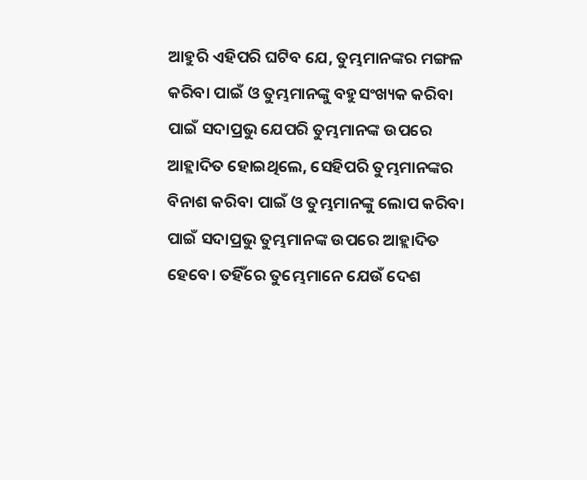ଆହୁରି ଏହିପରି ଘଟିବ ଯେ, ତୁମ୍ଭମାନଙ୍କର ମଙ୍ଗଳ କରିବା ପାଇଁ ଓ ତୁମ୍ଭମାନଙ୍କୁ ବହୁସଂଖ୍ୟକ କରିବା ପାଇଁ ସଦାପ୍ରଭୁ ଯେପରି ତୁମ୍ଭମାନଙ୍କ ଉପରେ ଆହ୍ଲାଦିତ ହୋଇଥିଲେ, ସେହିପରି ତୁମ୍ଭମାନଙ୍କର ବିନାଶ କରିବା ପାଇଁ ଓ ତୁମ୍ଭମାନଙ୍କୁ ଲୋପ କରିବା ପାଇଁ ସଦାପ୍ରଭୁ ତୁମ୍ଭମାନଙ୍କ ଉପରେ ଆହ୍ଲାଦିତ ହେବେ। ତହିଁରେ ତୁମ୍ଭେମାନେ ଯେଉଁ ଦେଶ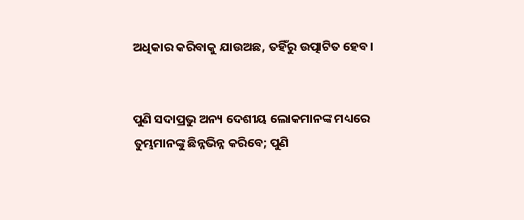ଅଧିକାର କରିବାକୁ ଯାଉଅଛ, ତହିଁରୁ ଉତ୍ପାଟିତ ହେବ।


ପୁଣି ସଦାପ୍ରଭୁ ଅନ୍ୟ ଦେଶୀୟ ଲୋକମାନଙ୍କ ମଧ୍ୟରେ ତୁମ୍ଭମାନଙ୍କୁ ଛିନ୍ନଭିନ୍ନ କରିବେ; ପୁଣି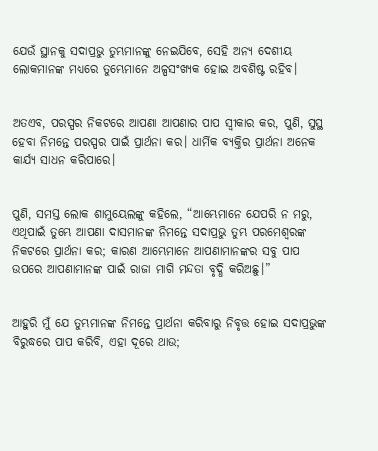ଯେଉଁ ସ୍ଥାନକୁ ସଦାପ୍ରଭୁ ତୁମ୍ଭମାନଙ୍କୁ ନେଇଯିବେ, ସେହି ଅନ୍ୟ ଦେଶୀୟ ଲୋକମାନଙ୍କ ମଧ୍ୟରେ ତୁମ୍ଭେମାନେ ଅଳ୍ପସଂଖ୍ୟକ ହୋଇ ଅବଶିଷ୍ଟ ରହିବ।


ଅତଏବ, ପରସ୍ପର ନିକଟରେ ଆପଣା ଆପଣାର ପାପ ସ୍ୱୀକାର କର, ପୁଣି, ସୁସ୍ଥ ହେବା ନିମନ୍ତେ ପରସ୍ପର ପାଇଁ ପ୍ରାର୍ଥନା କର। ଧାର୍ମିକ ବ୍ୟକ୍ତିର ପ୍ରାର୍ଥନା ଅନେକ କାର୍ଯ୍ୟ ସାଧନ କରିପାରେ।


ପୁଣି, ସମସ୍ତ ଲୋକ ଶାମୁୟେଲଙ୍କୁ କହିଲେ, “ଆମ୍ଭେମାନେ ଯେପରି ନ ମରୁ, ଏଥିପାଇଁ ତୁମ୍ଭେ ଆପଣା ଦାସମାନଙ୍କ ନିମନ୍ତେ ସଦାପ୍ରଭୁ ତୁମ୍ଭ ପରମେଶ୍ୱରଙ୍କ ନିକଟରେ ପ୍ରାର୍ଥନା କର; କାରଣ ଆମ୍ଭେମାନେ ଆପଣାମାନଙ୍କର ସବୁ ପାପ ଉପରେ ଆପଣାମାନଙ୍କ ପାଇଁ ରାଜା ମାଗି ମନ୍ଦତା ବୃଦ୍ଧି କରିଅଛୁ।”


ଆହୁରି ମୁଁ ଯେ ତୁମ୍ଭମାନଙ୍କ ନିମନ୍ତେ ପ୍ରାର୍ଥନା କରିବାରୁ ନିବୃତ୍ତ ହୋଇ ସଦାପ୍ରଭୁଙ୍କ ବିରୁଦ୍ଧରେ ପାପ କରିବି, ଏହା ଦୂରେ ଥାଉ;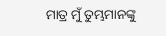ମାତ୍ର ମୁଁ ତୁମ୍ଭମାନଙ୍କୁ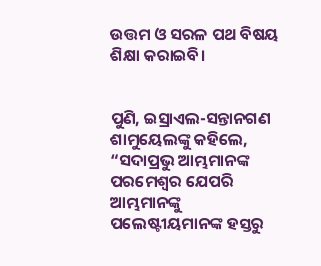ଉତ୍ତମ ଓ ସରଳ ପଥ ବିଷୟ ଶିକ୍ଷା କରାଇବି।


ପୁଣି, ଇସ୍ରାଏଲ-ସନ୍ତାନଗଣ ଶାମୁୟେଲଙ୍କୁ କହିଲେ, “ସଦାପ୍ରଭୁ ଆମ୍ଭମାନଙ୍କ ପରମେଶ୍ୱର ଯେପରି ଆମ୍ଭମାନଙ୍କୁ ପଲେଷ୍ଟୀୟମାନଙ୍କ ହସ୍ତରୁ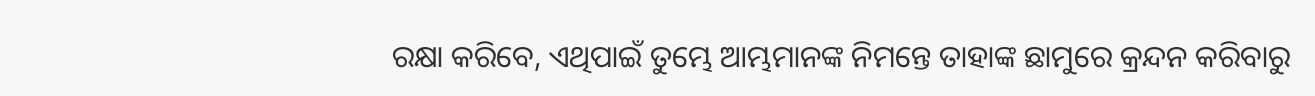ରକ୍ଷା କରିବେ, ଏଥିପାଇଁ ତୁମ୍ଭେ ଆମ୍ଭମାନଙ୍କ ନିମନ୍ତେ ତାହାଙ୍କ ଛାମୁରେ କ୍ରନ୍ଦନ କରିବାରୁ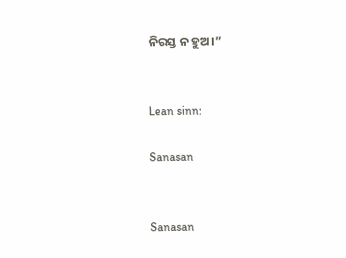ନିରସ୍ତ ନ ହୁଅ।”


Lean sinn:

Sanasan


Sanasan